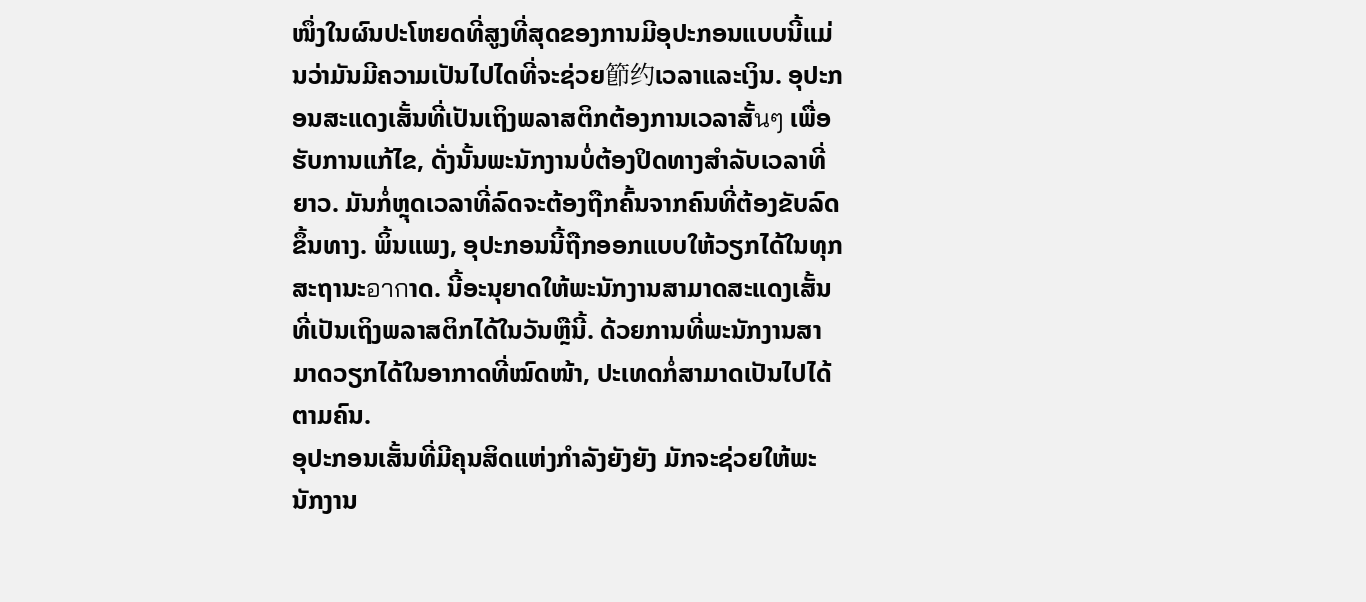ໜຶ່ງໃນຜົນປະໂຫຍດທີ່ສູງທີ່ສຸດຂອງການມີອຸປະກອນແບບນີ້ແມ່ນວ່າມັນມີຄວາມເປັນໄປໄດທີ່ຈະຊ່ວຍ節约ເວລາແລະເງິນ. ອຸປະກອນສະແດງເສັ້ນທີ່ເປັນເຖິງພລາສຕິກຕ້ອງການເວລາສັ້นๆ ເພື່ອຮັບການແກ້ໄຂ, ດັ່ງນັ້ນພະນັກງານບໍ່ຕ້ອງປິດທາງສຳລັບເວລາທີ່ຍາວ. ມັນກໍ່ຫຼຸດເວລາທີ່ລົດຈະຕ້ອງຖືກຄົ້ນຈາກຄົນທີ່ຕ້ອງຂັບລົດຂຶ້ນທາງ. ພິ້ນແພງ, ອຸປະກອນນີ້ຖືກອອກແບບໃຫ້ວຽກໄດ້ໃນທຸກສະຖານະอากາດ. ນີ້ອະນຸຍາດໃຫ້ພະນັກງານສາມາດສະແດງເສັ້ນທີ່ເປັນເຖິງພລາສຕິກໄດ້ໃນວັນຫຼືນີ້. ດ້ວຍການທີ່ພະນັກງານສາມາດວຽກໄດ້ໃນອາກາດທີ່ໝົດໜ້າ, ປະເທດກໍ່ສາມາດເປັນໄປໄດ້ຕາມຄົນ.
ອຸປະກອນເສັ້ນທີ່ມີຄຸນສິດແຫ່ງກໍາລັງຍັງຍັງ ມັກຈະຊ່ວຍໃຫ້ພະນັກງານ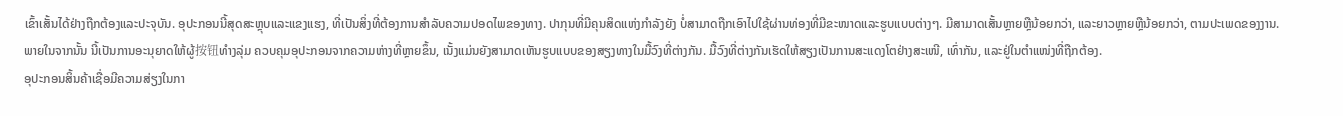ເຂົ້າເສັ້ນໄດ້ຢ່າງຖືກຕ້ອງແລະປະຈຸບັນ. ອຸປະກອນນີ້ສຸດສະຫຼຸບແລະແຂງແຮງ, ທີ່ເປັນສິ່ງທີ່ຕ້ອງການສຳລັບຄວາມປອດໄພຂອງທາງ. ປາກຸນທີ່ມີຄຸນສິດແຫ່ງກໍາລັງຍັງ ບໍ່ສາມາດຖືກເອົາໄປໃຊ້ຜ່ານທ່ອງທີ່ມີຂະໜາດແລະຮູບແບບຕ່າງໆ. ມີສາມາດເສັ້ນຫຼາຍຫຼືນ້ອຍກວ່າ, ແລະຍາວຫຼາຍຫຼືນ້ອຍກວ່າ, ຕາມປະເພດຂອງງານ.
ພາຍໃນຈາກນັ້ນ ນີ້ເປັນການອະນຸຍາດໃຫ້ຜູ້按钮ທຳງລຸ່ມ ຄວບຄຸມອຸປະກອນຈາກຄວາມຫ່າງທີ່ຫຼາຍຂຶ້ນ, ເນັ້ງແມ່ນຍັງສາມາດເຫັນຮູບແບບຂອງສຽງທາງໃນມື້ວົງທີ່ຕ່າງກັນ. ມື້ວົງທີ່ຕ່າງກັນເຮັດໃຫ້ສຽງເປັນການສະແດງໂຕຢ່າງສະເໜີ, ເທົ່າກັນ, ແລະຢູ່ໃນຕຳແໜ່ງທີ່ຖືກຕ້ອງ.
ອຸປະກອນສິ້ນຄ້າເຊື່ອມີຄວາມສ່ຽງໃນກາ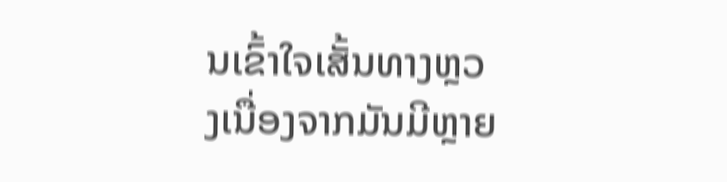ນເຂົ້າໃຈເສັ້ນທາງຫຼວງເນື່ອງຈາກມັນມີຫຼາຍ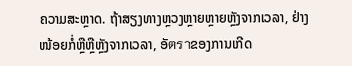ຄວາມສະຫຼາດ. ຖ້າສຽງທາງຫຼວງຫຼາຍຫຼາຍຫຼັງຈາກເວລາ, ຢ່າງໜ້ອຍກໍ່ຫຼືຫຼືຫຼັງຈາກເວລາ, ອັตราຂອງການເກີດ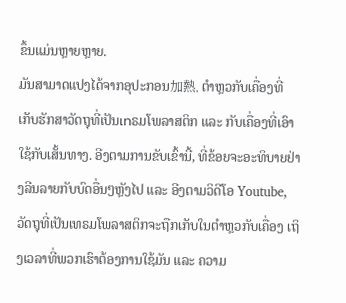ຂຶ້ນແມ່ນຫຼາຍຫຼາຍ.
ມັນສາມາດແປງໄດ້ຈາກອຸປະກອນ加熱, ຕຳຫຼວກັບເຄື່ອງທີ່ເກັບຮັກສາວັດຖຸທີ່ເປັນเทຣມໂພລາສຕິກ ແລະ ກັບເຄື່ອງທີ່ເອົາໃຊ້ກັບເສັ້ນທາງ. ອີງຕາມການຂັບເຂົ້ານີ້, ທີ່ຂ້ອຍຈະອະທິບາຍຢ່າງລີນລາຍກັບບົດອື່ນໆຫຼັງໄປ ແລະ ອີງຕາມວິດີໂອ Youtube, ວັດຖຸທີ່ເປັນເທຣມໂພລາສຕິກຈະຖືກເກັບໃນຕຳຫຼວກັບເຄື່ອງ ເຖິງເວລາທີ່ພວກເຮົາຕ້ອງການໃຊ້ມັນ ແລະ ຄວາມ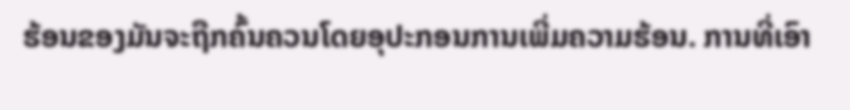ຮ້ອນຂອງມັນຈະຖືກຄົ້ນຄວນໂດຍອຸປະກອນການເພີ່ມຄວາມຮ້ອນ. ການທີ່ເອົາ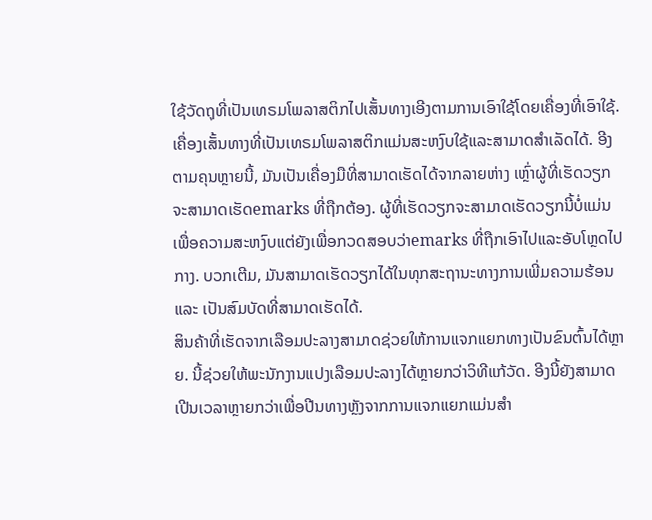ໃຊ້ວັດຖຸທີ່ເປັນເທຣມໂພລາສຕິກໄປເສັ້ນທາງເອີງຕາມການເອົາໃຊ້ໂດຍເຄື່ອງທີ່ເອົາໃຊ້.
ເຄື່ອງເສັ້ນທາງທີ່ເປັນເທຣມໂພລາສຕິກແມ່ນສະຫງົບໃຊ້ແລະສາມາດສຳເລັດໄດ້. ອີງຕາມຄຸນຫຼາຍນີ້, ມັນເປັນເຄື່ອງມືທີ່ສາມາດເຮັດໄດ້ຈາກລາຍຫ່າງ ເຫຼົ່າຜູ້ທີ່ເຮັດວຽກຈະສາມາດເຮັດemarks ທີ່ຖືກຕ້ອງ. ຜູ້ທີ່ເຮັດວຽກຈະສາມາດເຮັດວຽກນີ້ບໍ່ແມ່ນເພື່ອຄວາມສະຫງົບແຕ່ຍັງເພື່ອກວດສອບວ່າemarks ທີ່ຖືກເອົາໄປແລະອັບໂຫຼດໄປກາງ. ບວກເຕີມ, ມັນສາມາດເຮັດວຽກໄດ້ໃນທຸກສະຖານະທາງການເພີ່ມຄວາມຮ້ອນ ແລະ ເປັນສົມບັດທີ່ສາມາດເຮັດໄດ້.
ສິນຄ້າທີ່ເຮັດຈາກເລືອມປະລາງສາມາດຊ່ວຍໃຫ້ການແຈກແຍກທາງເປັນຂົນຕົ້ນໄດ້ຫຼາຍ. ນີ້ຊ່ວຍໃຫ້ພະນັກງານແປງເລືອມປະລາງໄດ້ຫຼາຍກວ່າວິທີແກ້ວັດ. ອີງນີ້ຍັງສາມາດເປີນເວລາຫຼາຍກວ່າເພື່ອປີນທາງຫຼັງຈາກການແຈກແຍກແມ່ນສຳ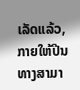ເລັດແລ້ວ, ກາຍໃຫ້ປີນທາງສາມາ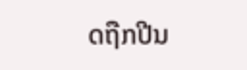ດຖືກປີນ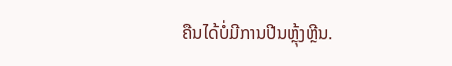ຄືນໄດ້ບໍ່ມີການປີນຫຼຸ້ງຫຼີນ.